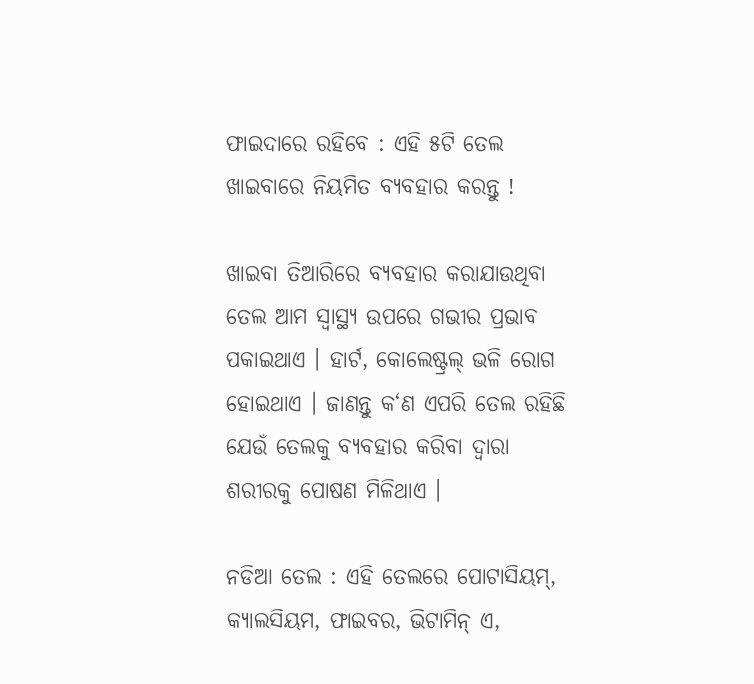ଫାଇଦାରେ ରହିବେ : ଏହି ୫ଟି ତେଲ ଖାଇବାରେ ନିୟମିତ ବ୍ଯବହାର କରନ୍ତୁ !

ଖାଇବା ତିଆରିରେ ବ୍ୟବହାର କରାଯାଉଥିବା ତେଲ ଆମ ସ୍ବାସ୍ଥ୍ଯ ଉପରେ ଗଭୀର ପ୍ରଭାବ ପକାଇଥାଏ । ହାର୍ଟ, କୋଲେଷ୍ଟ୍ରଲ୍ ଭଳି ରୋଗ ହୋଇଥାଏ । ଜାଣନ୍ତୁ କ‘ଣ ଏପରି ତେଲ ରହିଛି ଯେଉଁ ତେଲକୁ ବ୍ୟବହାର କରିବା ଦ୍ବାରା ଶରୀରକୁ ପୋଷଣ ମିଳିଥାଏ ।

ନଡିଆ ତେଲ : ଏହି ତେଲରେ ପୋଟାସିୟମ୍, କ୍ୟାଲସିୟମ, ଫାଇବର, ଭିଟାମିନ୍ ଏ,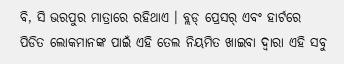ବି, ସି ଭରପୁର ମାତ୍ରାରେ ରହିଥାଏ । ବ୍ଲଡ୍ ପ୍ରେସର୍ ଏବଂ ହାର୍ଟରେ ପିଡିତ ଲୋକମାନଙ୍କ ପାଇଁ ଏହି ତେଲ ନିୟମିତ ଖାଇବା ଦ୍ବାରା ଏହି ସବୁ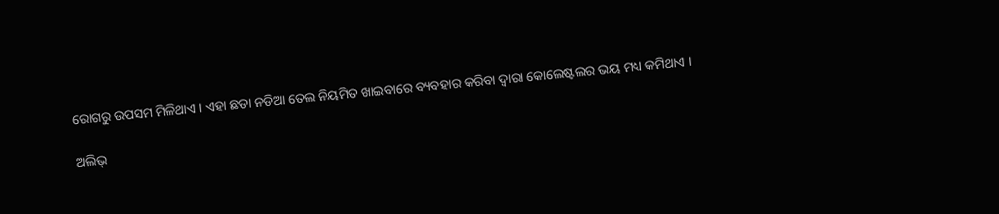ରୋଗରୁ ଉପସମ ମିଳିଥାଏ । ଏହା ଛଡା ନଡିଆ ତେଲ ନିୟମିତ ଖାଇବାରେ ବ୍ୟବହାର କରିବା ଦ୍ବାରା କୋଲେଷ୍ଟଲର ଭୟ ମଧ୍ୟ କମିଥାଏ ।

ଅଲିଭ୍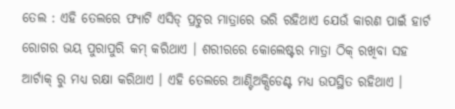ତେଲ : ଏହି ତେଲରେ ଫ୍ୟାଟି ଏସିଡ୍ ପ୍ରଚୁର ମାତ୍ରାରେ ଭରି ରହିଥାଏ ଯେଉଁ କାରଣ ପାଇଁ ହାର୍ଟ ରୋଗର ଭୟ ପୁରାପୁରି କମ୍ କରିଥାଏ । ଶରୀରରେ କୋଲେଷ୍ଟର ମାତ୍ରା ଠିକ୍ ରଖିବା ସହ ଆର୍ଟାକ୍ ରୁ ମଧ୍ୟ ରକ୍ଷା କରିଥାଏ । ଏହି ତେଲରେ ଆଣ୍ଟିଅକ୍ସିଡେଣ୍ଟ ମଧ୍ୟ ଉପସ୍ଥିତ ରହିଥାଏ ।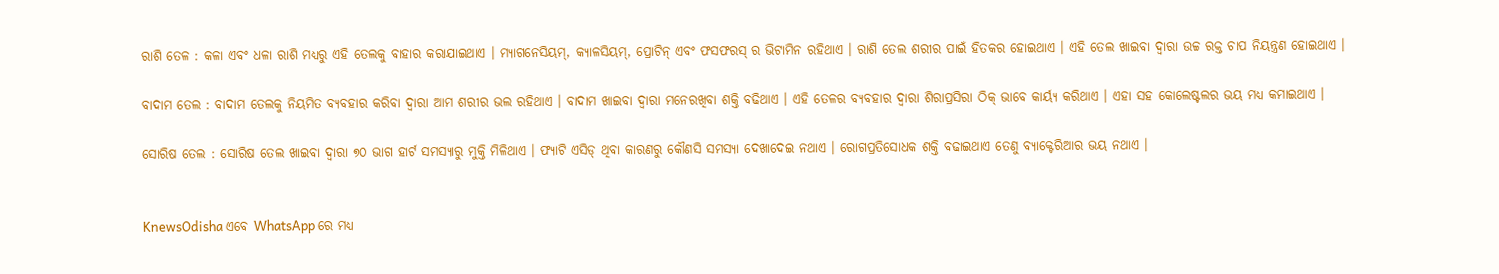ରାଶି ତେଳ : କଳା ଏବଂ ଧଳା ରାଶି ମଧ୍ୟରୁ ଏହି ତେଲକୁ ବାହାର କରାଯାଇଥାଏ । ମ୍ୟାଗନେସିୟମ୍, କ୍ୟାଳସିୟମ୍, ପ୍ରୋଟିନ୍ ଏବଂ ଫସଫରସ୍ ର ଭିଟାମିନ ରହିଥାଏ । ରାଶି ତେଲ ଶରୀର ପାଇଁ ହିତକର ହୋଇଥାଏ । ଏହି ତେଲ ଖାଇବା ଦ୍ବାରା ଉଚ୍ଚ ରକ୍ତ ଚାପ ନିୟନ୍ତ୍ରଣ ହୋଇଥାଏ ।

ବାଦାମ ତେଲ : ବାଦାମ ତେଲକୁ ନିୟମିତ ବ୍ୟବହାର କରିବା ଦ୍ବାରା ଆମ ଶରୀର ଭଲ ରହିଥାଏ । ବାଦାମ ଖାଇବା ଦ୍ବାରା ମନେରଖିବା ଶକ୍ତି ବଢିଥାଏ । ଏହି ତେଳର ବ୍ୟବହାର ଦ୍ବାରା ଶିରାପ୍ରସିରା ଠିକ୍ ଭାବେ କାର୍ୟ୍ୟ କରିଥାଏ । ଏହା ସହ କୋଲେଷ୍ଟଲର ଭୟ ମଧ୍ୟ କମାଇଥାଏ ।

ସୋରିଷ ତେଲ : ସୋରିଷ ତେଲ ଖାଇବା ଦ୍ବାରା ୭୦ ଭାଗ ହାର୍ଟ ସମସ୍ୟାରୁ ମୁକ୍ତି ମିଳିଥାଏ । ଫ୍ୟାଟି ଏସିଡ୍ ଥିବା କାରଣରୁ କୌଣସି ସମସ୍ୟା ଦେଖାଦେଇ ନଥାଏ । ରୋଗପ୍ରତିସୋଧକ ଶକ୍ତି ବଢାଇଥାଏ ତେଣୁ ବ୍ୟାକ୍ଟେରିଆର ଭୟ ନଥାଏ ।


KnewsOdisha ଏବେ WhatsApp ରେ ମଧ୍ୟ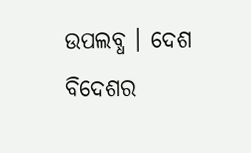ଉପଲବ୍ଧ । ଦେଶ ବିଦେଶର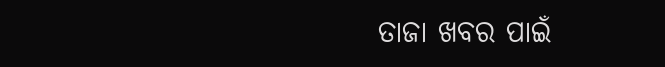ତାଜା ଖବର ପାଇଁ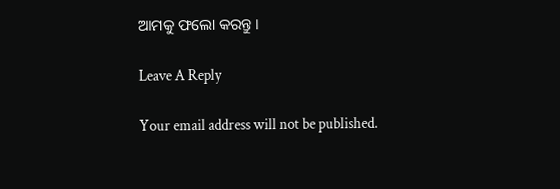ଆମକୁ ଫଲୋ କରନ୍ତୁ ।

Leave A Reply

Your email address will not be published.